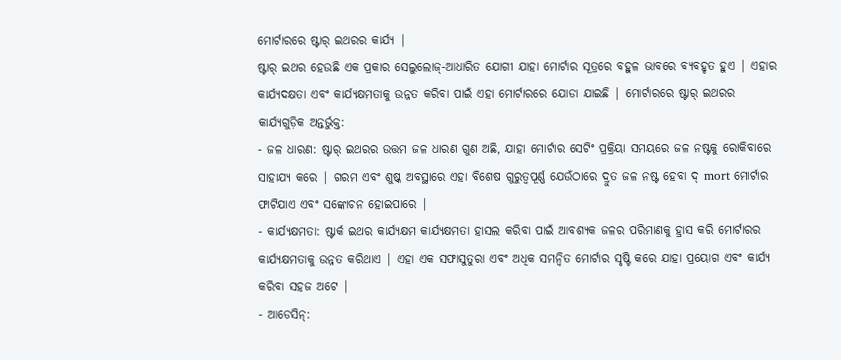ମୋର୍ଟାରରେ ଷ୍ଟାର୍ ଇଥରର କାର୍ଯ୍ୟ |
ଷ୍ଟାର୍ ଇଥର ହେଉଛି ଏକ ପ୍ରକାର ସେଲୁଲୋଜ୍-ଆଧାରିତ ଯୋଗୀ ଯାହା ମୋର୍ଟାର ସୂତ୍ରରେ ବହୁଳ ଭାବରେ ବ୍ୟବହୃତ ହୁଏ | ଏହାର କାର୍ଯ୍ୟଦକ୍ଷତା ଏବଂ କାର୍ଯ୍ୟକ୍ଷମତାକୁ ଉନ୍ନତ କରିବା ପାଇଁ ଏହା ମୋର୍ଟାରରେ ଯୋଡା ଯାଇଛି | ମୋର୍ଟାରରେ ଷ୍ଟାର୍ ଇଥରର କାର୍ଯ୍ୟଗୁଡ଼ିକ ଅନ୍ତର୍ଭୁକ୍ତ:
- ଜଳ ଧାରଣ: ଷ୍ଟାର୍ ଇଥରର ଉତ୍ତମ ଜଳ ଧାରଣ ଗୁଣ ଅଛି, ଯାହା ମୋର୍ଟାର ସେଟିଂ ପ୍ରକ୍ରିୟା ସମୟରେ ଜଳ ନଷ୍ଟକୁ ରୋକିବାରେ ସାହାଯ୍ୟ କରେ | ଗରମ ଏବଂ ଶୁଷ୍କ ଅବସ୍ଥାରେ ଏହା ବିଶେଷ ଗୁରୁତ୍ୱପୂର୍ଣ୍ଣ ଯେଉଁଠାରେ ଦ୍ରୁତ ଜଳ ନଷ୍ଟ ହେବା ଦ୍ mort ମୋର୍ଟାର ଫାଟିଯାଏ ଏବଂ ସଙ୍କୋଚନ ହୋଇପାରେ |
- କାର୍ଯ୍ୟକ୍ଷମତା: ଷ୍ଟାର୍କ ଇଥର କାର୍ଯ୍ୟକ୍ଷମ କାର୍ଯ୍ୟକ୍ଷମତା ହାସଲ କରିବା ପାଇଁ ଆବଶ୍ୟକ ଜଳର ପରିମାଣକୁ ହ୍ରାସ କରି ମୋର୍ଟାରର କାର୍ଯ୍ୟକ୍ଷମତାକୁ ଉନ୍ନତ କରିଥାଏ | ଏହା ଏକ ସଫାସୁତୁରା ଏବଂ ଅଧିକ ସମନ୍ୱିତ ମୋର୍ଟାର ସୃଷ୍ଟି କରେ ଯାହା ପ୍ରୟୋଗ ଏବଂ କାର୍ଯ୍ୟ କରିବା ସହଜ ଅଟେ |
- ଆଡେସିନ୍: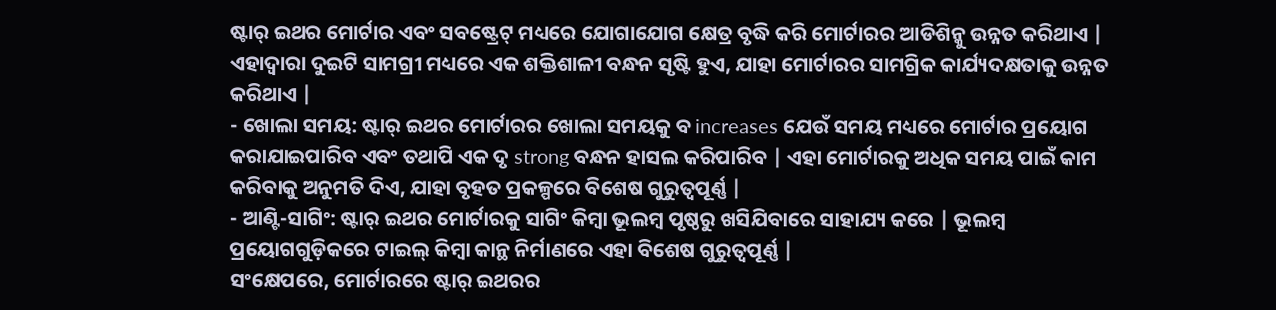ଷ୍ଟାର୍ ଇଥର ମୋର୍ଟାର ଏବଂ ସବଷ୍ଟ୍ରେଟ୍ ମଧ୍ୟରେ ଯୋଗାଯୋଗ କ୍ଷେତ୍ର ବୃଦ୍ଧି କରି ମୋର୍ଟାରର ଆଡିଶିନ୍କୁ ଉନ୍ନତ କରିଥାଏ | ଏହାଦ୍ୱାରା ଦୁଇଟି ସାମଗ୍ରୀ ମଧ୍ୟରେ ଏକ ଶକ୍ତିଶାଳୀ ବନ୍ଧନ ସୃଷ୍ଟି ହୁଏ, ଯାହା ମୋର୍ଟାରର ସାମଗ୍ରିକ କାର୍ଯ୍ୟଦକ୍ଷତାକୁ ଉନ୍ନତ କରିଥାଏ |
- ଖୋଲା ସମୟ: ଷ୍ଟାର୍ ଇଥର ମୋର୍ଟାରର ଖୋଲା ସମୟକୁ ବ increases ଯେଉଁ ସମୟ ମଧ୍ୟରେ ମୋର୍ଟାର ପ୍ରୟୋଗ କରାଯାଇପାରିବ ଏବଂ ତଥାପି ଏକ ଦୃ strong ବନ୍ଧନ ହାସଲ କରିପାରିବ | ଏହା ମୋର୍ଟାରକୁ ଅଧିକ ସମୟ ପାଇଁ କାମ କରିବାକୁ ଅନୁମତି ଦିଏ, ଯାହା ବୃହତ ପ୍ରକଳ୍ପରେ ବିଶେଷ ଗୁରୁତ୍ୱପୂର୍ଣ୍ଣ |
- ଆଣ୍ଟି-ସାଗିଂ: ଷ୍ଟାର୍ ଇଥର ମୋର୍ଟାରକୁ ସାଗିଂ କିମ୍ବା ଭୂଲମ୍ବ ପୃଷ୍ଠରୁ ଖସିଯିବାରେ ସାହାଯ୍ୟ କରେ | ଭୂଲମ୍ବ ପ୍ରୟୋଗଗୁଡ଼ିକରେ ଟାଇଲ୍ କିମ୍ବା କାନ୍ଥ ନିର୍ମାଣରେ ଏହା ବିଶେଷ ଗୁରୁତ୍ୱପୂର୍ଣ୍ଣ |
ସଂକ୍ଷେପରେ, ମୋର୍ଟାରରେ ଷ୍ଟାର୍ ଇଥରର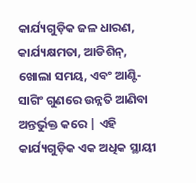କାର୍ଯ୍ୟଗୁଡ଼ିକ ଜଳ ଧାରଣ, କାର୍ଯ୍ୟକ୍ଷମତା, ଆଡିଶିନ୍, ଖୋଲା ସମୟ, ଏବଂ ଆଣ୍ଟି-ସାଗିଂ ଗୁଣରେ ଉନ୍ନତି ଆଣିବା ଅନ୍ତର୍ଭୁକ୍ତ କରେ | ଏହି କାର୍ଯ୍ୟଗୁଡ଼ିକ ଏକ ଅଧିକ ସ୍ଥାୟୀ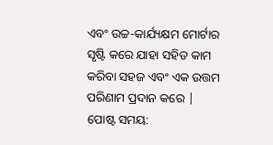ଏବଂ ଉଚ୍ଚ-କାର୍ଯ୍ୟକ୍ଷମ ମୋର୍ଟାର ସୃଷ୍ଟି କରେ ଯାହା ସହିତ କାମ କରିବା ସହଜ ଏବଂ ଏକ ଉତ୍ତମ ପରିଣାମ ପ୍ରଦାନ କରେ |
ପୋଷ୍ଟ ସମୟ: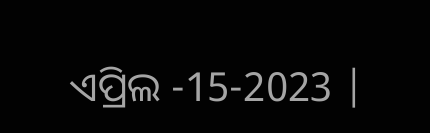ଏପ୍ରିଲ -15-2023 |